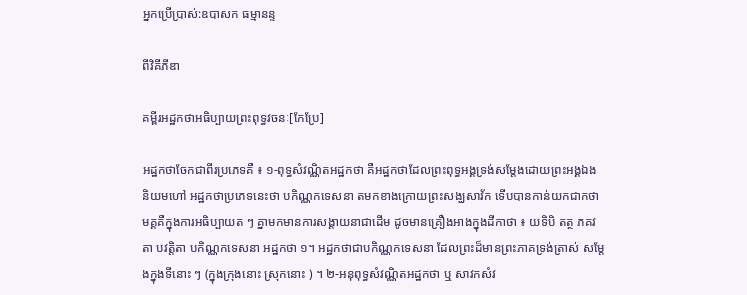អ្នកប្រើប្រាស់:ឧបាសក ធម្មានន្ទ

ពីវិគីភីឌា

គម្ពីរអដ្ឋកថាអធិប្បាយព្រះពុទ្ធវចនៈ[កែប្រែ]

អដ្ឋកថាចែកជាពីរប្រភេទគឺ ៖ ១-ពុទ្ធសំវណ្ណិតអដ្ឋកថា គឺអដ្ឋកថាដែលព្រះពុទ្ធអង្គទ្រង់សម្តែងដោយព្រះអង្គឯង និយមហៅ អដ្ឋកថាប្រភេទនេះថា បកិណ្ណកទេសនា តមកខាងក្រោយព្រះសង្ឃសាវ័ក ទើបបានកាន់យកជាកថាមគ្គគឺក្នុងការអធិប្បាយត ៗ គ្នាមកមានការសង្គាយនាជាដើម ដូចមានគ្រឿងអាងក្នុងដីកាថា ៖ យទិបិ តត្ថ ភគវតា បវត្តិតា បកិណ្ណកទេសនា អដ្ឋកថា ១។ អដ្ឋកថាជាបកិណ្ណកទេសនា ដែលព្រះដ៏មានព្រះភាគទ្រង់ត្រាស់ សម្តែងក្នុងទីនោះ ៗ (ក្នុងក្រុងនោះ ស្រុកនោះ ) ។ ២-អនុពុទ្ធសំវណ្ណិតអដ្ឋកថា ឬ សាវកសំវ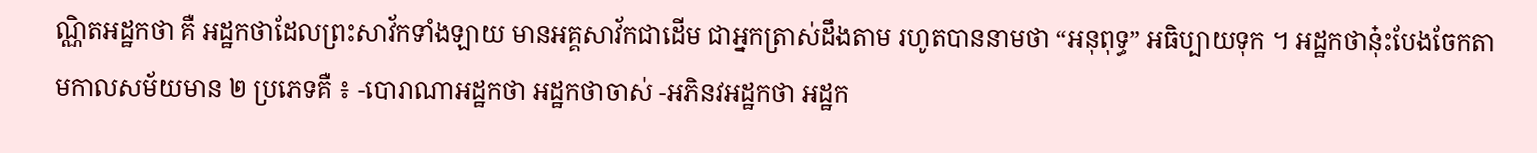ណ្ណិតអដ្ឋកថា គឺ អដ្ឋកថាដែលព្រះសាវ័កទាំងឡាយ មានអគ្គសាវ័កជាដើម ជាអ្នកត្រាស់ដឹងតាម រហូតបាននាមថា “អនុពុទ្ធ” អធិប្បាយទុក ។ អដ្ឋកថានុ៎ះបែងចែកតាមកាលសម័យមាន ២ ប្រភេទគឺ ៖ -បោរាណាអដ្ឋកថា អដ្ឋកថាចាស់ -អភិនវអដ្ឋកថា អដ្ឋក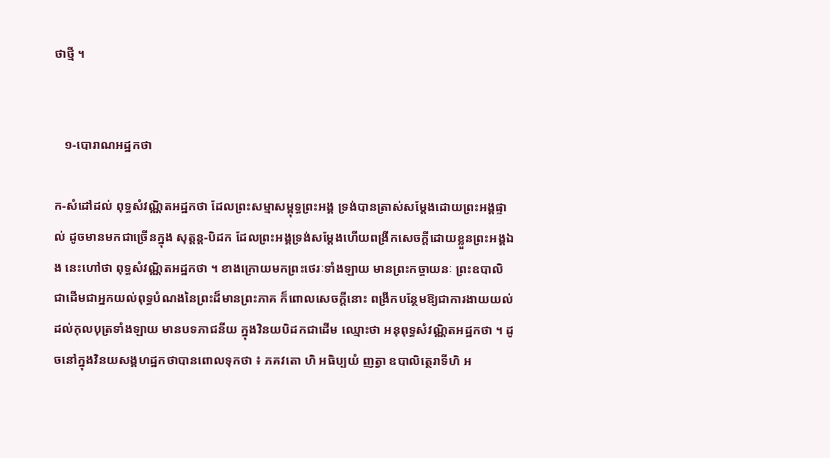ថាថ្មី ។


   ១-បោរាណអដ្ឋកថា

ក-សំដៅដល់ ពុទ្ធសំវណ្ណិតអដ្ឋកថា ដែលព្រះសម្មាសម្ពុទ្ធព្រះអង្គ ទ្រង់បានត្រាស់សម្តែងដោយព្រះអង្គផ្ទាល់ ដូចមានមកជាច្រើនក្នុង សុត្តន្ត-បិដក ដែលព្រះអង្គទ្រង់សម្តែងហើយពង្រីកសេចក្តីដោយខ្លួនព្រះអង្គឯង នេះហៅថា ពុទ្ធសំវណ្ណិតអដ្ឋកថា ។ ខាងក្រោយមកព្រះថេរៈទាំងឡាយ មានព្រះកច្ចាយនៈ ព្រះឧបាលិ ជាដើមជាអ្នកយល់ពុទ្ធបំណងនៃព្រះដ៏មានព្រះភាគ ក៏ពោលសេចក្តីនោះ ពង្រីកបន្ថែមឱ្យជាការងាយយល់ដល់កុលបុត្រទាំងឡាយ មានបទភាជនីយ ក្នុងវិនយបិដកជាដើម ឈ្មោះថា អនុពុទ្ធសំវណ្ណិតអដ្ឋកថា ។ ដូចនៅក្នុងវិនយសង្គហដ្ឋកថាបានពោលទុកថា ៖ ភគវតោ ហិ អធិប្បយំ ញត្វា ឧបាលិត្ថេរាទីហិ អ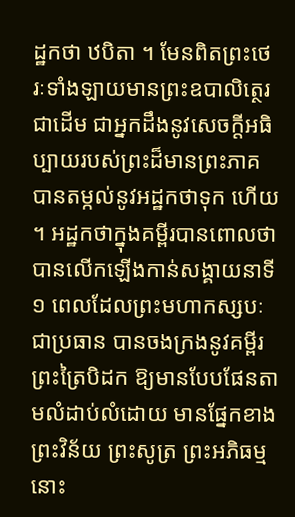ដ្ឋកថា ឋបិតា ។ មែនពិតព្រះថេរៈទាំងឡាយមានព្រះឧបាលិត្ថេរជាដើម ជាអ្នកដឹងនូវសេចក្តីអធិប្បាយរបស់ព្រះដ៏មានព្រះភាគ បានតម្កល់នូវអដ្ឋកថាទុក ហើយ ។ អដ្ឋកថាក្នុងគម្ពីរបានពោលថា បានលើកឡើងកាន់សង្គាយនាទី ១ ពេលដែលព្រះមហាកស្សបៈជាប្រធាន បានចងក្រងនូវគម្ពីរព្រះត្រៃបិដក ឱ្យមានបែបផែនតាមលំដាប់លំដោយ មានផ្នែកខាងព្រះវិន័យ ព្រះសូត្រ ព្រះអភិធម្មនោះ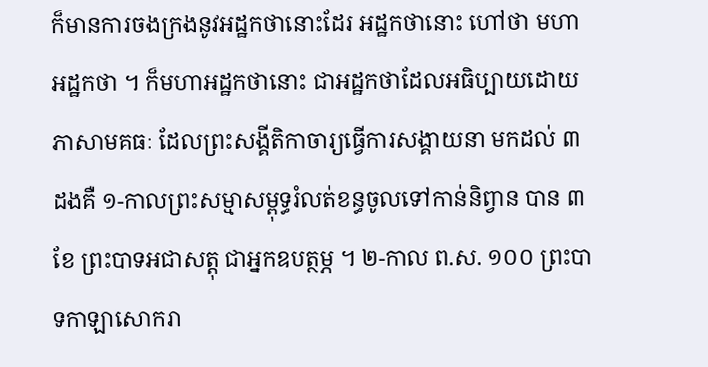ក៏មានការចងក្រងនូវអដ្ឋកថានោះដែរ អដ្ឋកថានោះ ហៅថា មហាអដ្ឋកថា ។ ក៏មហាអដ្ឋកថានោះ ជាអដ្ឋកថាដែលអធិប្បាយដោយភាសាមគធៈ ដែលព្រះសង្គីតិកាចារ្យធ្វើការសង្គាយនា មកដល់ ៣ ដងគឺ ១-កាលព្រះសម្មាសម្ពុទ្ធរំលត់ខន្ធចូលទៅកាន់និព្វាន បាន ៣ ខែ ព្រះបាទអជាសត្តុ ជាអ្នកឧបត្ថម្ភ ។ ២-កាល ព.ស. ១០០ ព្រះបាទកាឡាសោករា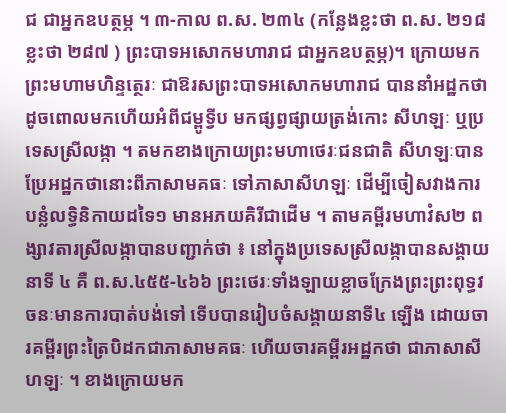ជ ជាអ្នកឧបត្ថម្ភ ។ ៣-កាល ព.ស. ២៣៤ (កន្លែងខ្លះថា ព.ស. ២១៨ ខ្លះថា ២៨៧ ) ព្រះបាទអសោកមហារាជ ជាអ្នកឧបត្ថម្ភ)។ ក្រោយមកព្រះមហាមហិន្ទត្ថេរៈ ជាឱរសព្រះបាទអសោកមហារាជ បាននាំអដ្ឋកថា ដូចពោលមកហើយអំពីជម្ពូទ្វីប មកផ្សព្វផ្សាយត្រង់កោះ សីហឡៈ ឬប្រទេសស្រីលង្កា ។ តមកខាងក្រោយព្រះមហាថេរៈជនជាតិ សីហឡៈបានប្រែអដ្ឋកថានោះពីភាសាមគធៈ ទៅភាសាសីហឡៈ ដើម្បីចៀសវាងការបន្លំលទ្ធិនិកាយដទៃ១ មានអភយគិរីជាដើម ។ តាមគម្ពីរមហាវំស២ ពង្សាវតារស្រីលង្កាបានបញ្ជាក់ថា ៖ នៅក្នុងប្រទេសស្រីលង្កាបានសង្គាយនាទី ៤ គឺ ព.ស.៤៥៥-៤៦៦ ព្រះថេរៈទាំងឡាយខ្លាចក្រែងព្រះព្រះពុទ្ធវចនៈមានការបាត់បង់ទៅ ទើបបានរៀបចំសង្គាយនាទី៤ ឡើង ដោយចារគម្ពីរព្រះត្រៃបិដកជាភាសាមគធៈ ហើយចារគម្ពីរអដ្ឋកថា ជាភាសាសីហឡៈ ។ ខាងក្រោយមក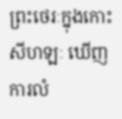ព្រះថេរៈក្នុងកោះសីហឡៈ ឃើញការលំ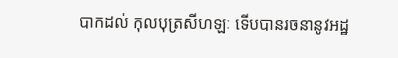បាកដល់ កុលបុត្រសីហឡៈ ទើបបានរចនានូវអដ្ឋ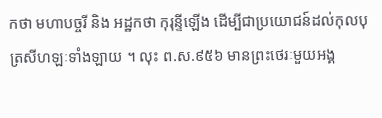កថា មហាបច្ចរី និង អដ្ឋកថា កុរុន្ទីឡើង ដើម្បីជាប្រយោជន៍ដល់កុលបុត្រសីហឡៈទាំងឡាយ ។ លុះ ព.ស.៩៥៦ មានព្រះថេរៈមួយអង្គ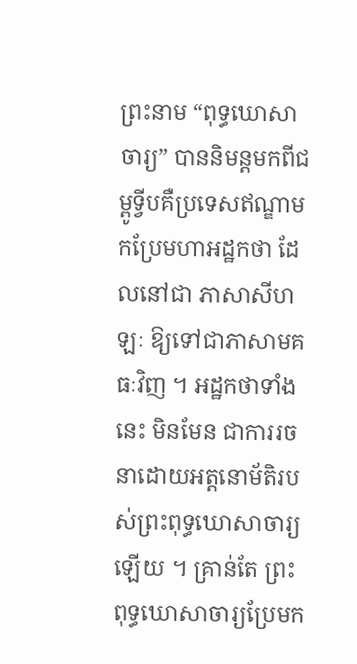ព្រះនាម “ពុទ្ធឃោសាចារ្យ” បាននិមន្តមកពីជម្ពូទ្វីបគឺប្រទេសឥណ្ឌាមកប្រែមហាអដ្ឋកថា ដែលនៅជា ភាសាសីហឡៈ ឱ្យទៅជាភាសាមគធៈវិញ ។ អដ្ឋកថាទាំងនេះ មិនមែន ជាការរចនាដោយអត្តនោម័តិរបស់ព្រះពុទ្ធឃោសាចារ្យឡើយ ។ គ្រាន់តែ ព្រះពុទ្ធឃោសាចារ្យប្រែមក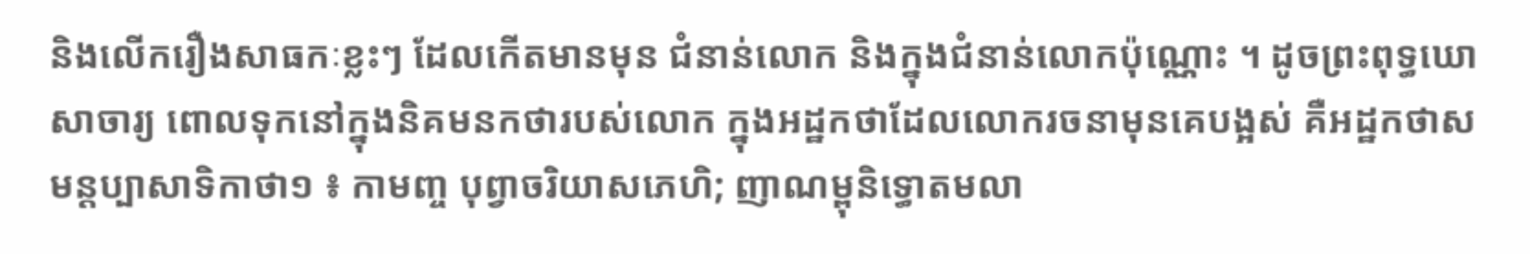និងលើករឿងសាធកៈខ្លះៗ ដែលកើតមានមុន ជំនាន់លោក និងក្នុងជំនាន់លោកប៉ុណ្ណោះ ។ ដូចព្រះពុទ្ធឃោសាចារ្យ ពោលទុកនៅក្នុងនិគមនកថារបស់លោក ក្នុងអដ្ឋកថាដែលលោករចនាមុនគេបង្អស់ គឺអដ្ឋកថាសមន្តប្បាសាទិកាថា១ ៖ កាមញ្ច បុព្វាចរិយាសភេហិ; ញាណម្ពុនិទ្ធោតមលា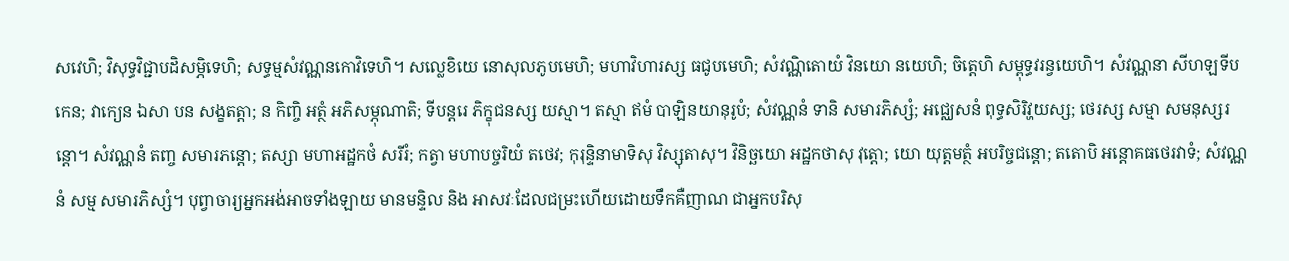សវេហិ; វិសុទ្ធវិជ្ជាបដិសម្ភិទេហិ; សទ្ធម្មសំវណ្ណនកោវិទេហិ។ សល្លេខិយេ នោសុលភូបមេហិ; មហាវិហារស្ស ធជូបមេហិ; សំវណ្ណិតោយំ វិនយោ នយេហិ; ចិត្តេហិ សម្ពុទ្ធវរន្វយេហិ។ សំវណ្ណនា សីហឡទីបកេន; វាក្យេន ឯសា បន សង្ខតត្តា; ន កិញ្ចិ អត្ថំ អភិសម្ភុណាតិ; ទីបន្តរេ ភិក្ខុជនស្ស យស្មា។ តស្មា ឥមំ បាឡិនយានុរូបំ; សំវណ្ណនំ ទានិ សមារភិស្សំ; អជ្ឈេសនំ ពុទ្ធសិរិវ្ហយស្ស; ថេរស្ស សម្មា សមនុស្សរន្តោ។ សំវណ្ណនំ តញ្ច សមារភន្តោ; តស្សា មហាអដ្ឋកថំ សរីរំ; កត្វា មហាបច្ចរិយំ តថេវ; កុរុន្ទិនាមាទិសុ វិស្សុតាសុ។ វិនិច្ឆយោ អដ្ឋកថាសុ វុត្តោ; យោ យុត្តមត្ថំ អបរិច្ចជន្តោ; តតោបិ អន្តោគធថេរវាទំ; សំវណ្ណនំ សម្ម សមារភិស្សំ។ បុព្វាចារ្យអ្នកអង់អាចទាំងឡាយ មានមន្ទិល និង អាសវៈដែលជម្រះហើយដោយទឹកគឺញាណ ជាអ្នកបរិសុ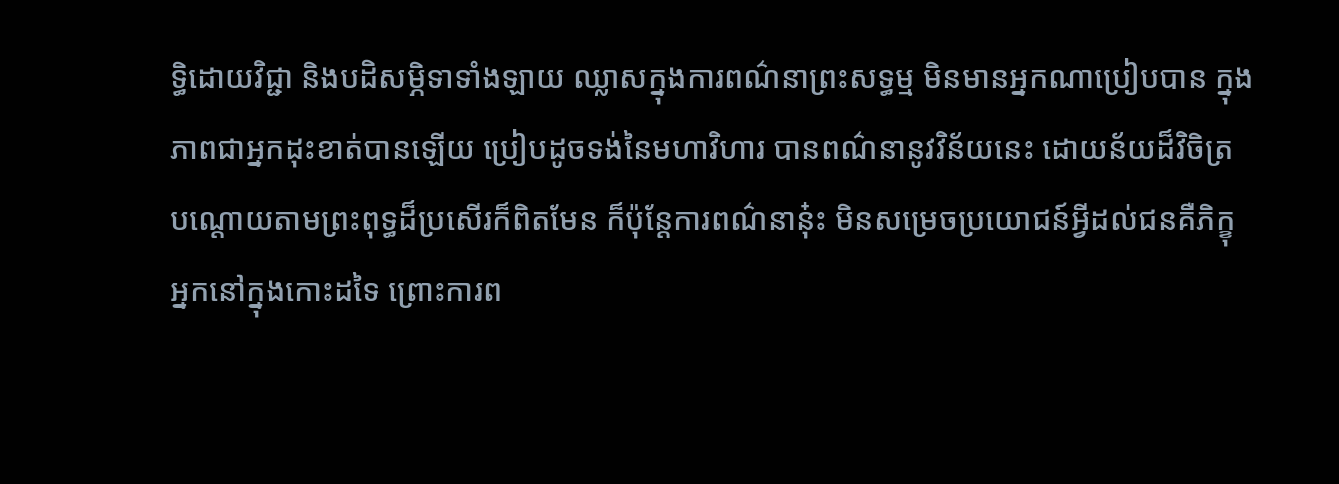ទ្ធិដោយវិជ្ជា និងបដិសម្ភិទាទាំងឡាយ ឈ្លាសក្នុងការពណ៌នាព្រះសទ្ធម្ម មិនមានអ្នកណាប្រៀបបាន ក្នុងភាពជាអ្នកដុះខាត់បានឡើយ ប្រៀបដូចទង់នៃមហាវិហារ បានពណ៌នានូវវិន័យនេះ ដោយន័យដ៏វិចិត្រ បណ្តោយតាមព្រះពុទ្ធដ៏ប្រសើរក៏ពិតមែន ក៏ប៉ុន្តែការពណ៌នានុ៎ះ មិនសម្រេចប្រយោជន៍អ្វីដល់ជនគឺភិក្ខុអ្នកនៅក្នុងកោះដទៃ ព្រោះការព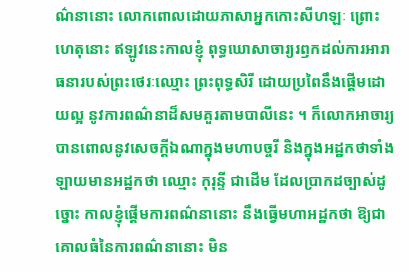ណ៌នានោះ លោកពោលដោយភាសាអ្នកកោះសីហឡៈ ព្រោះហេតុនោះ ឥឡូវនេះកាលខ្ញុំ ពុទ្ធឃោសាចារ្យរឭកដល់ការអារាធនារបស់ព្រះថេរៈឈ្មោះ ព្រះពុទ្ធសិរី ដោយប្រពៃនឹងផ្តើមដោយល្អ នូវការពណ៌នាដ៏សមគួរតាមបាលីនេះ ។ ក៏លោកអាចារ្យបានពោលនូវសេចក្តីឯណាក្នុងមហាបច្ចរី និងក្នុងអដ្ឋកថាទាំងឡាយមានអដ្ឋកថា ឈ្មោះ កុរុន្ទី ជាដើម ដែលប្រាកដច្បាស់ដូច្នោះ កាលខ្ញុំផ្តើមការពណ៌នានោះ នឹងធ្វើមហាអដ្ឋកថា ឱ្យជាគោលធំនៃការពណ៌នានោះ មិន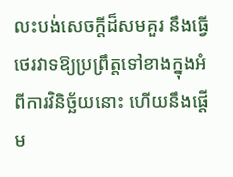លះបង់សេចក្តីដ៏សមគួរ នឹងធ្វើថេរវាទឱ្យប្រព្រឹត្តទៅខាងក្នុងអំពីការវិនិច្ឆ័យនោះ ហើយនឹងផ្តើម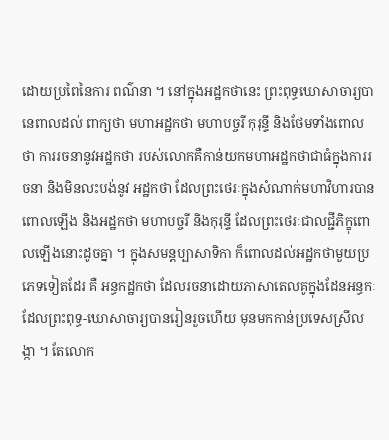ដោយប្រពៃនៃការ ពណ៌នា ។ នៅក្នុងអដ្ឋកថានេះ ព្រះពុទ្ធឃោសាចារ្យបានេពាលដល់ ពាក្យថា មហាអដ្ឋកថា មហាបច្ចរី កុរុន្ទី និងថែមទាំងពោលថា ការរចនានូវអដ្ឋកថា របស់លោកគឺកាន់យកមហាអដ្ឋកថាជាធំក្នុងការរចនា និងមិនលះបង់នូវ អដ្ឋកថា ដែលព្រះថេរៈក្នុងសំណាក់មហាវិហារបានពោលឡើង និងអដ្ឋកថា មហាបច្ចរី និងកុរុន្ទី ដែលព្រះថេរៈជាលជ្ជីភិក្ខុពោលឡើងនោះដូចគ្នា ។ ក្នុងសមន្តប្បាសាទិកា ក៏ពោលដល់អដ្ឋកថាមួយប្រភេទទៀតដែរ គឺ អន្ធកដ្ឋកថា ដែលរចនាដោយភាសាតេលគូក្នុងដែនអន្ធកៈ ដែលព្រះពុទ្ធ-ឃោសាចារ្យបានរៀនរួចហើយ មុនមកកាន់ប្រទេសស្រីលង្កា ។ តែលោក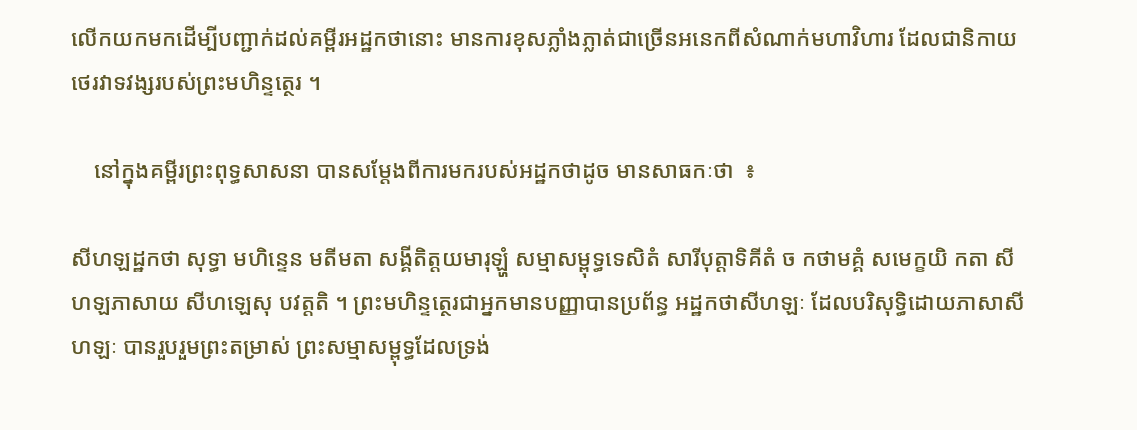លើកយកមកដើម្បីបញ្ជាក់ដល់គម្ពីរអដ្ឋកថានោះ មានការខុសភ្លាំងភ្លាត់ជាច្រើនអនេកពីសំណាក់មហាវិហារ ដែលជានិកាយថេរវាទវង្សរបស់ព្រះមហិន្ទត្ថេរ ។

    នៅក្នុងគម្ពីរព្រះពុទ្ធសាសនា បានសម្តែងពីការមករបស់អដ្ឋកថាដូច មានសាធកៈថា  ៖

សីហឡដ្ឋកថា សុទ្ធា មហិន្ទេន មតីមតា សង្គីតិត្តយមារុឡ្ហំ សម្មាសម្ពុទ្ធទេសិតំ សារីបុត្តាទិគីតំ ច កថាមគ្គំ សមេក្ខយិ កតា សីហឡភាសាយ សីហឡេសុ បវត្តតិ ។ ព្រះមហិន្ទត្ថេរជាអ្នកមានបញ្ញាបានប្រព័ន្ធ អដ្ឋកថាសីហឡៈ ដែលបរិសុទ្ធិដោយភាសាសីហឡៈ បានរួបរួមព្រះតម្រាស់ ព្រះសម្មាសម្ពុទ្ធដែលទ្រង់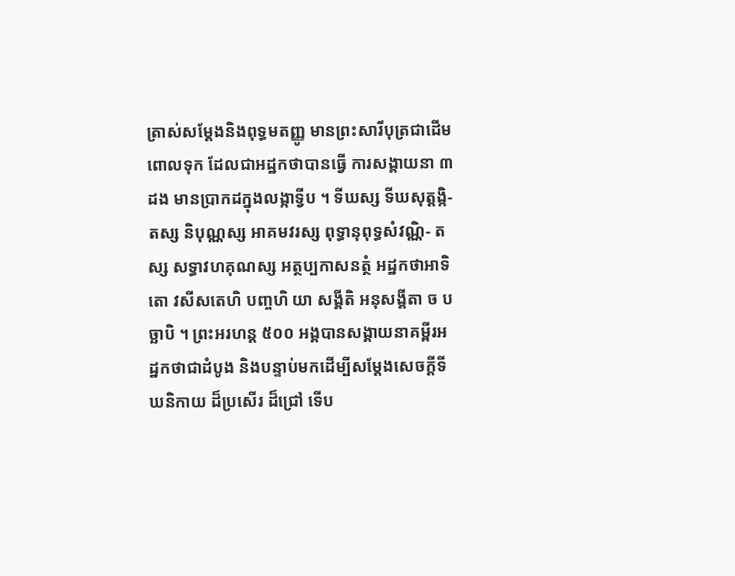ត្រាស់សម្តែងនិងពុទ្ធមតញ្ញូ មានព្រះសារីបុត្រជាដើមពោលទុក ដែលជាអដ្ឋកថាបានធ្វើ ការសង្គាយនា ៣ ដង មានប្រាកដក្នុងលង្កាទ្វីប ។ ទីឃស្ស ទីឃសុត្តង្កិ- តស្ស និបុណ្ណស្ស អាគមវរស្ស ពុទ្ធានុពុទ្ធសំវណ្ណិ- តស្ស សទ្ធាវហគុណស្ស អត្ថប្បកាសនត្ថំ អដ្ឋកថាអាទិតោ វសីសតេហិ បញ្ចហិ យា សង្គីតិ អនុសង្គីតា ច បច្ឆាបិ ។ ព្រះអរហន្ត ៥០០ អង្គបានសង្គាយនាគម្ពីរអដ្ឋកថាជាដំបូង និងបន្ទាប់មកដើម្បីសម្តែងសេចក្តីទីឃនិកាយ ដ៏ប្រសើរ ដ៏ជ្រៅ ទើប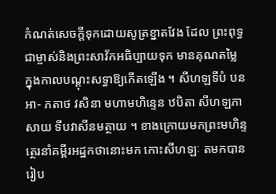កំណត់សេចក្តីទុកដោយសូត្រខ្នាតវែង ដែល ព្រះពុទ្ធជាម្ចាស់និងព្រះសាវ័កអធិប្បាយទុក មានគុណតម្លៃ ក្នុងកាលបណ្តុះសទ្ធាឱ្យកើតឡើង ។ សីហឡទីបំ បន អា- ភតាថ វសិនា មហាមហិន្ទេន ឋបិតា សីហឡភាសាយ ទីបវាសីនមត្ថាយ ។ ខាងក្រោយមកព្រះមហិន្ទត្ថេរនាំគម្ពីរអដ្ឋកថានោះមក កោះសីហឡៈ តមកបានរៀប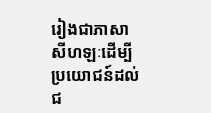រៀងជាភាសាសីហឡៈដើម្បី ប្រយោជន៍ដល់ជ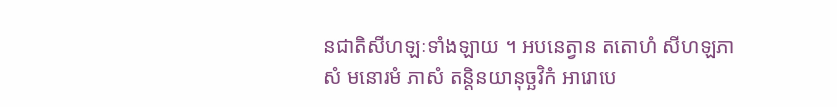នជាតិសីហឡៈទាំងឡាយ ។ អបនេត្វាន តតោហំ សីហឡភាសំ មនោរមំ ភាសំ តន្តិនយានុច្ឆវិកំ អារោបេ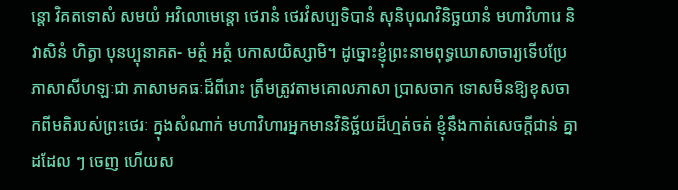ន្តោ វិគតទោសំ សមយំ អវិលោមេន្តោ ថេរានំ ថេរវំសប្បទិបានំ សុនិបុណវិនិច្ឆយានំ មហាវិហារេ និវាសិនំ ហិត្វា បុនប្បុនាគត- មត្ថំ អត្ថំ បកាសយិស្សាមិ។ ដូច្នោះខ្ញុំព្រះនាមពុទ្ធឃោសាចារ្យទើបប្រែភាសាសីហឡៈជា ភាសាមគធៈដ៏ពីរោះ ត្រឹមត្រូវតាមគោលភាសា ប្រាសចាក ទោសមិនឱ្យខុសចាកពីមតិរបស់ព្រះថេរៈ ក្នុងសំណាក់ មហាវិហារអ្នកមានវិនិច្ឆ័យដ៏ហ្មត់ចត់ ខ្ញុំនឹងកាត់សេចក្តីជាន់ គ្នាដដែល ៗ ចេញ ហើយស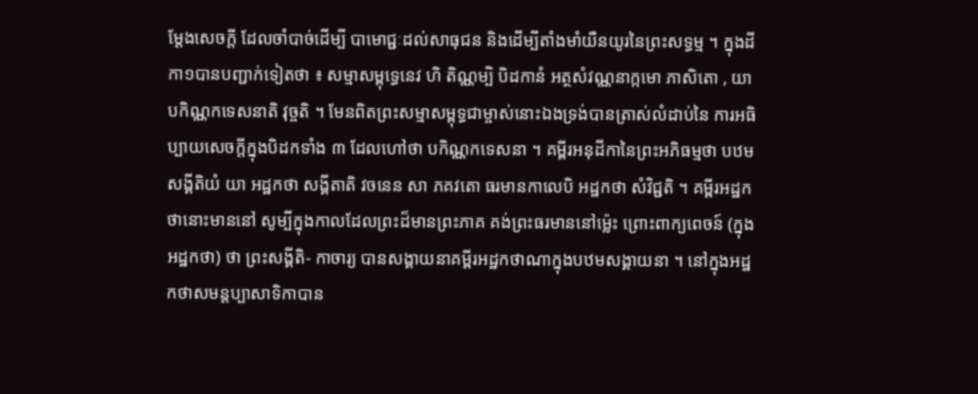ម្តែងសេចក្តី ដែលចាំបាច់ដើម្បី បាមោជ្ជៈដល់សាធុជន និងដើម្បីតាំងមាំយឺនយូរនៃព្រះសទ្ធម្ម ។ ក្នុងដីកា១បានបញ្ជាក់ទៀតថា ៖ សម្មាសម្ពុទ្ធេនេវ ហិ តិណ្ណម្បិ បិដកានំ អត្ថសំវណ្ណនាក្កមោ ភាសិតោ , យា បកិណ្ណកទេសនាតិ វុច្ចតិ ។ មែនពិតព្រះសម្មាសម្ពុទ្ធជាម្ចាស់នោះឯងទ្រង់បានត្រាស់លំដាប់នៃ ការអធិប្បាយសេចក្តីក្នុងបិដកទាំង ៣ ដែលហៅថា បកិណ្ណកទេសនា ។ គម្ពីរអនុដីកានៃព្រះអភិធម្មថា បឋមសង្គីតិយំ យា អដ្ឋកថា សង្គីតាតិ វចនេន សា ភគវតោ ធរមានកាលេបិ អដ្ឋកថា សំវិជ្ជតិ ។ គម្ពីរអដ្ឋកថានោះមាននៅ សូម្បីក្នុងកាលដែលព្រះដ៏មានព្រះភាគ គង់ព្រះធរមាននៅម៉្លេះ ព្រោះពាក្យពេចន៍ (ក្នុងអដ្ឋកថា) ថា ព្រះសង្គីតិ- កាចារ្យ បានសង្គាយនាគម្ពីរអដ្ឋកថាណាក្នុងបឋមសង្គាយនា ។ នៅក្នុងអដ្ឋកថាសមន្តប្បាសាទិកាបាន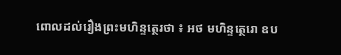ពោលដល់រឿងព្រះមហិន្ទត្ថេរថា ៖ អថ មហិន្ទត្ថេរោ ឧប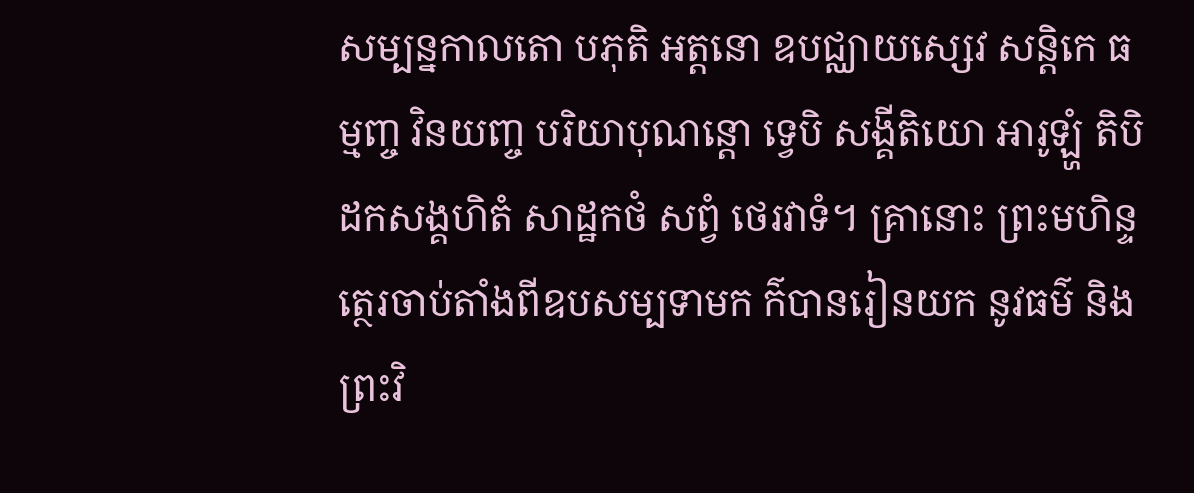សម្បន្នកាលតោ បភុតិ អត្តនោ ឧបជ្ឈាយស្សេវ សន្តិកេ ធម្មញ្ច វិនយញ្ច បរិយាបុណន្តោ ទ្វេបិ សង្គីតិយោ អារូឡ្ហំ តិបិដកសង្គហិតំ សាដ្ឋកថំ សព្វំ ថេរវាទំ។ គ្រានោះ ព្រះមហិន្ទត្ថេរចាប់តាំងពីឧបសម្បទាមក ក៌បានរៀនយក នូវធម៌ និងព្រះវិ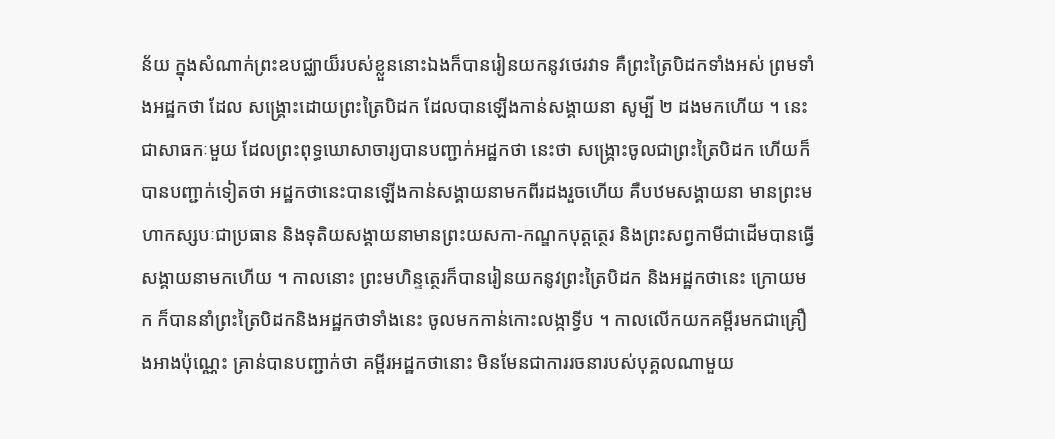ន័យ ក្នុងសំណាក់ព្រះឧបជ្ឈាយ៏របស់ខ្លួននោះឯងក៏បានរៀនយកនូវថេរវាទ គឺព្រះត្រៃបិដកទាំងអស់ ព្រមទាំងអដ្ឋកថា ដែល សង្គ្រោះដោយព្រះត្រៃបិដក ដែលបានឡើងកាន់សង្គាយនា សូម្បី ២ ដងមកហើយ ។ នេះជាសាធកៈមួយ ដែលព្រះពុទ្ធឃោសាចារ្យបានបញ្ជាក់អដ្ឋកថា នេះថា សង្គ្រោះចូលជាព្រះត្រៃបិដក ហើយក៏បានបញ្ជាក់ទៀតថា អដ្ឋកថានេះបានឡើងកាន់សង្គាយនាមកពីរដងរួចហើយ គឺបឋមសង្គាយនា មានព្រះមហាកស្សបៈជាប្រធាន និងទុតិយសង្គាយនាមានព្រះយសកា-កណ្ឌកបុត្តត្ថេរ និងព្រះសព្វកាមីជាដើមបានធ្វើសង្គាយនាមកហើយ ។ កាលនោះ ព្រះមហិន្ទត្ថេរក៏បានរៀនយកនូវព្រះត្រៃបិដក និងអដ្ឋកថានេះ ក្រោយមក ក៏បាននាំព្រះត្រៃបិដកនិងអដ្ឋកថាទាំងនេះ ចូលមកកាន់កោះលង្កាទ្វីប ។ កាលលើកយកគម្ពីរមកជាគ្រឿងអាងប៉ុណ្ណេះ គ្រាន់បានបញ្ជាក់ថា គម្ពីរអដ្ឋកថានោះ មិនមែនជាការរចនារបស់បុគ្គលណាមួយ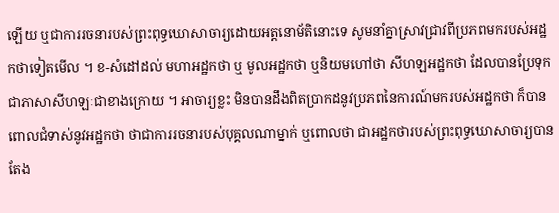ឡើយ ឬជាការរចនារបស់ព្រះពុទ្ធឃោសាចារ្យដោយអត្តនោម័តិនោះទេ សូមនាំគ្នាស្រាវជ្រាវពីប្រភពមករបស់អដ្ឋកថាទៀតមើល ។ ខ-សំដៅដល់ មហាអដ្ឋកថា ឬ មូលអដ្ឋកថា ឬនិយមហៅថា សីហឡអដ្ឋកថា ដែលបានប្រែទុកជាភាសាសីហឡៈជាខាងក្រោយ ។ អាចារ្យខ្លះ មិនបានដឹងពិតប្រាកដនូវប្រភពនៃការណ៍មករបស់អដ្ឋកថា ក៏បានពោលជំទាស់នូវអដ្ឋកថា ថាជាការរចនារបស់បុគ្គលណាម្នាក់ ឬពោលថា ជាអដ្ឋកថារបស់ព្រះពុទ្ធឃោសាចារ្យបានតែង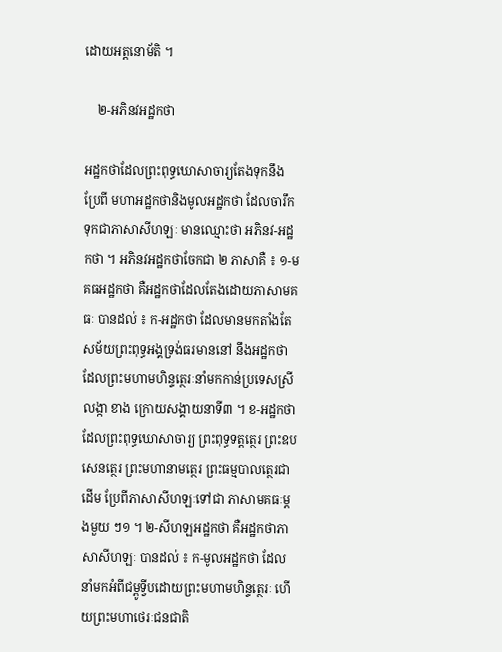ដោយអត្តនោម័តិ ។

    ២-អភិនវអដ្ឋកថា

អដ្ឋកថាដែលព្រះពុទ្ធឃោសាចារ្យតែងទុកនឹងប្រែពី មហាអដ្ឋកថានិងមូលអដ្ឋកថា ដែលចារឹកទុកជាភាសាសីហឡៈ មានឈ្មោះថា អភិនវ-អដ្ឋកថា ។ អភិនវអដ្ឋកថាចែកជា ២ ភាសាគឺ ៖ ១-មគធអដ្ឋកថា គឺអដ្ឋកថាដែលតែងដោយភាសាមគធៈ បានដល់ ៖ ក-អដ្ឋកថា ដែលមានមកតាំងតែសម័យព្រះពុទ្ធអង្គទ្រង់ធរមាននៅ នឹងអដ្ឋកថា ដែលព្រះមហាមហិន្ទត្ថេរៈនាំមកកាន់ប្រទេសស្រីលង្កា ខាង ក្រោយសង្គាយនាទី៣ ។ ខ-អដ្ឋកថាដែលព្រះពុទ្ធឃោសាចារ្យ ព្រះពុទ្ធទត្តត្ថេរ ព្រះឧបសេនត្ថេរ ព្រះមហានាមត្ថេរ ព្រះធម្មបាលត្ថេរជាដើម ប្រែពីភាសាសីហឡៈទៅជា ភាសាមគធៈម្តងមួយ ៗ១ ។ ២-សីហឡអដ្ឋកថា គឺអដ្ឋកថាភាសាសីហឡៈ បានដល់ ៖ ក-មូលអដ្ឋកថា ដែលនាំមកអំពីជម្ពូទ្វីបដោយព្រះមហាមហិន្ទត្ថេរៈ ហើយព្រះមហាថេរៈជនជាតិ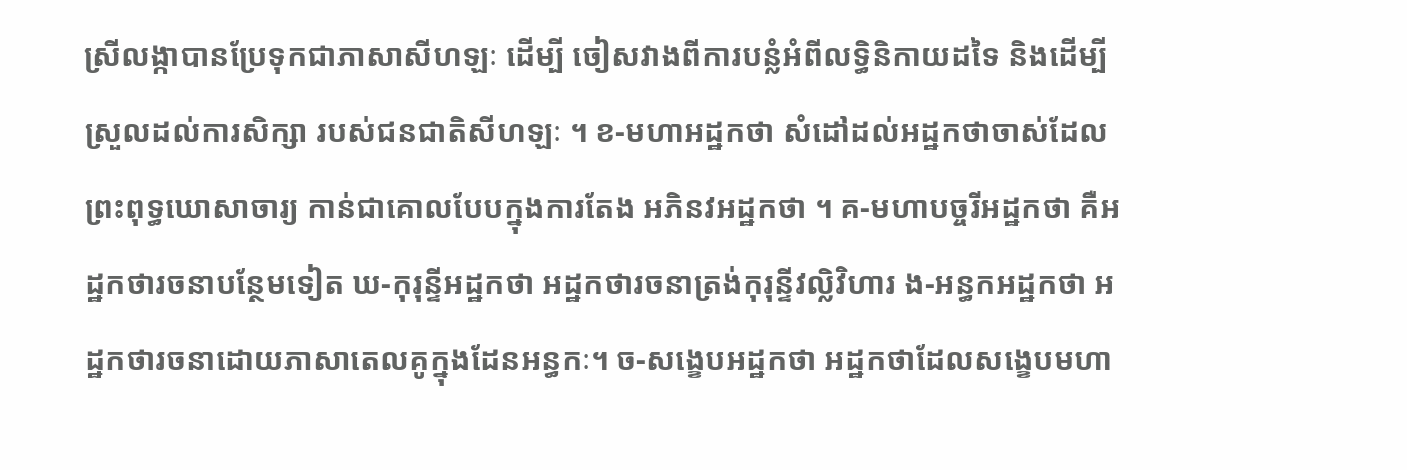ស្រីលង្កាបានប្រែទុកជាភាសាសីហឡៈ ដើម្បី ចៀសវាងពីការបន្លំអំពីលទ្ធិនិកាយដទៃ និងដើម្បីស្រួលដល់ការសិក្សា របស់ជនជាតិសីហឡៈ ។ ខ-មហាអដ្ឋកថា សំដៅដល់អដ្ឋកថាចាស់ដែលព្រះពុទ្ធឃោសាចារ្យ កាន់ជាគោលបែបក្នុងការតែង អភិនវអដ្ឋកថា ។ គ-មហាបច្ចរីអដ្ឋកថា គឺអដ្ឋកថារចនាបន្ថែមទៀត ឃ-កុរុន្ទីអដ្ឋកថា អដ្ឋកថារចនាត្រង់កុរុន្ទីវល្លិវិហារ ង-អន្ធកអដ្ឋកថា អដ្ឋកថារចនាដោយភាសាតេលគូក្នុងដែនអន្ធកៈ។ ច-សង្ខេបអដ្ឋកថា អដ្ឋកថាដែលសង្ខេបមហា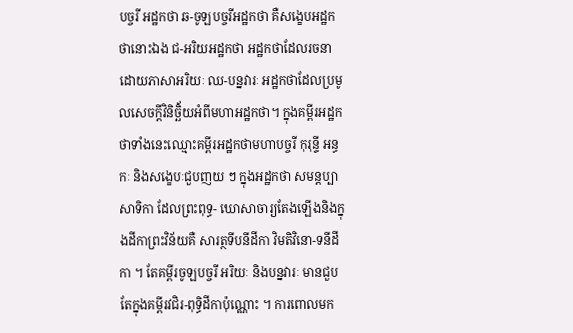បច្ចរី អដ្ឋកថា ឆ-ចូឡបច្ចរីអដ្ឋកថា គឺសង្ខេបអដ្ឋកថានោះឯង ជ-អរិយអដ្ឋកថា អដ្ឋកថាដែលរចនាដោយភាសាអរិយៈ ឈ-បន្នវារៈ អដ្ឋកថាដែលប្រមូលសេចក្តីវិនិច្ឆិ័យអំពីមហាអដ្ឋកថា។ ក្នុងគម្ពីរអដ្ឋកថាទាំងនេះឈ្មោះគម្ពីរអដ្ឋកថាមហាបច្ចរី កុរុន្ទី អន្ធកៈ និងសង្ខេបៈជួបញយ ៗ ក្នុងអដ្ឋកថា សមន្តប្បាសាទិកា ដែលព្រះពុទ្ធ- ឃោសាចារ្យតែងឡើងនិងក្នុងដីកាព្រះវិន័យគឺ សារត្ថទីបនីដីកា វិមតិវិនោ-ទនីដីកា ។ តែគម្ពីរចូឡបច្ចរី អរិយៈ និងបន្នវារៈ មានជួបតែក្នុងគម្ពីរវជិរ-ពុទ្ធិដីកាប៉ុណ្ណោះ ។ ការពោលមក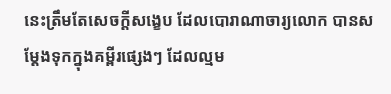នេះត្រឹមតែសេចក្តីសង្ខេប ដែលបោរាណាចារ្យលោក បានសម្តែងទុកក្នុងគម្ពីរផ្សេងៗ ដែលល្មម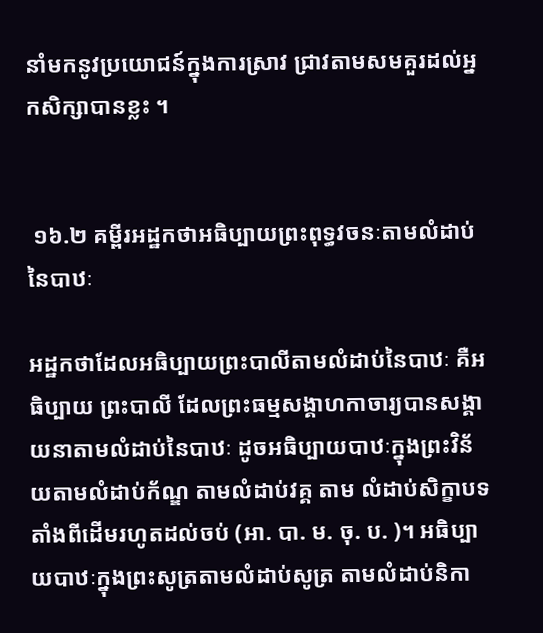នាំមកនូវប្រយោជន៍ក្នុងការស្រាវ ជ្រាវតាមសមគួរដល់អ្នកសិក្សាបានខ្លះ ។


 ១៦.២ គម្ពីរអដ្ឋកថាអធិប្បាយព្រះពុទ្ធវចនៈតាមលំដាប់នៃបាឋៈ

អដ្ឋកថាដែលអធិប្បាយព្រះបាលីតាមលំដាប់នៃបាឋៈ គឺអធិប្បាយ ព្រះបាលី ដែលព្រះធម្មសង្គាហកាចារ្យបានសង្គាយនាតាមលំដាប់នៃបាឋៈ ដូចអធិប្បាយបាឋៈក្នុងព្រះវិន័យតាមលំដាប់ក័ណ្ឌ តាមលំដាប់វគ្គ តាម លំដាប់សិក្ខាបទ តាំងពីដើមរហូតដល់ចប់ (អា. បា. ម. ចុ. ប. )។ អធិប្បាយបាឋៈក្នុងព្រះសូត្រតាមលំដាប់សូត្រ តាមលំដាប់និកា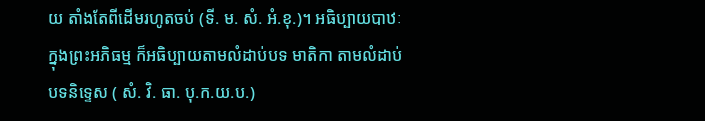យ តាំងតែពីដើមរហូតចប់ (ទី. ម. សំ. អំ.ខុ.)។ អធិប្បាយបាឋៈក្នុងព្រះអភិធម្ម ក៏អធិប្បាយតាមលំដាប់បទ មាតិកា តាមលំដាប់បទនិទ្ទេស ( សំ. វិ. ធា. បុ.ក.យ.ប.)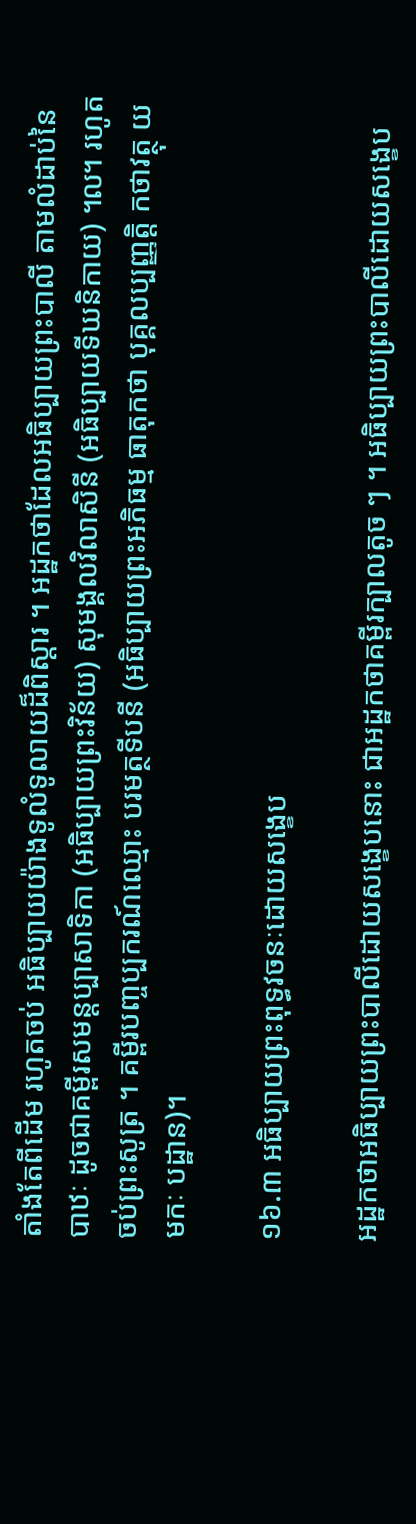តាំងតែពីដើម រហូតចប់ អធិប្បាយយ៉ាងទូលំទូលាយដ៏ពិស្តារ ។ អដ្ឋកថាដែលអធិប្បាយព្រះបាលី តាមលំដាប់នៃបាឋៈ ដូចជាគម្ពីរសមន្តប្បាសាទិកា (អធិប្បាយព្រះវិន័យ) សុមង្គលវិលាសិនី (អធិប្បាយទីឃនិកាយ) ៘ រហូតចប់ព្រះសូត្រ ។ គម្ពីរបញ្ចប្បករណ៍ឈ្មោះ បរមត្ថទីបនី (អធិប្បាយព្រះអភិធម្ម ធាតុកថា បុគ្គលប្បញ្ញត្តិ កថាវត្ថុ យមកៈ បដ្ឋាន)។

១៦.៣ អធិប្បាយព្រះពុទ្ធវចនៈដោយសង្ខេប

អដ្ឋកថាអធិប្បាយព្រះបាលីដោយសង្ខេបនោះ ជាអដ្ឋកថាគម្ពីរក្បាលតូច ៗ ។ អធិប្បាយព្រះបាលីដោយសង្ខេប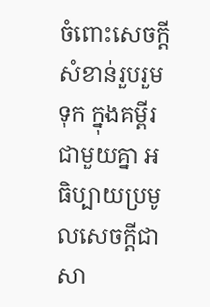ចំពោះសេចក្តីសំខាន់រួបរួមទុក ក្នុងគម្ពីរជាមួយគ្នា អធិប្បាយប្រមូលសេចក្តីជាសា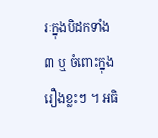រៈក្នុងបិដកទាំង ៣ ឬ ចំពោះក្នុងរឿងខ្លះៗ ។ អធិ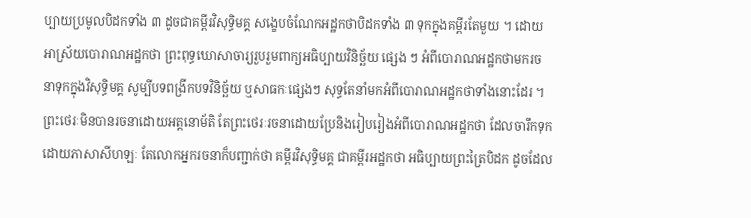ប្បាយប្រមូលបិដកទាំង ៣ ដូចជាគម្ពីរវិសុទ្ធិមគ្គ សង្ខេបចំណែកអដ្ឋកថាបិដកទាំង ៣ ទុកក្នុងគម្ពីរតែមួយ ។ ដោយអាស្រ័យបោរាណអដ្ឋកថា ព្រះពុទ្ធឃោសាចារ្យរួបរួមពាក្យអធិប្បាយវិនិច្ឆ័យ ផ្សេង ៗ អំពីបោរាណអដ្ឋកថាមករចនាទុកក្នុងវិសុទ្ធិមគ្គ សូម្បីបទពង្រីកបទវិនិច្ឆ័យ ឬសាធកៈផ្សេងៗ សុទ្ធតែនាំមកអំពីបោរាណអដ្ឋកថាទាំងនោះដែរ ។ ព្រះថេរៈមិនបានរចនាដោយអត្តនោម័តិ តែព្រះថេរៈរចនាដោយប្រែនិងរៀបរៀងអំពីបោរាណអដ្ឋកថា ដែលចារឹកទុកដោយភាសាសីហឡៈ តែលោកអ្នករចនាក៏បញ្ជាក់ថា គម្ពីរវិសុទ្ធិមគ្គ ជាគម្ពីរអដ្ឋកថា អធិប្បាយព្រះត្រៃបិដក ដូចដែល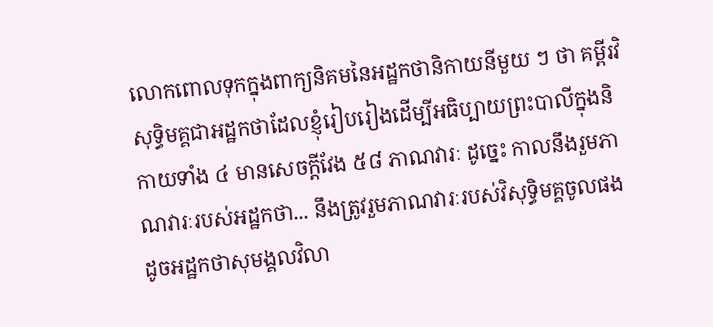លោកពោលទុកក្នុងពាក្យនិគមនៃអដ្ឋកថានិកាយនីមួយ ៗ ថា គម្ពីរវិសុទ្ធិមគ្គជាអដ្ឋកថាដែលខ្ញុំរៀបរៀងដើម្បីអធិប្បាយព្រះបាលីក្នុងនិកាយទាំង ៤ មានសេចក្តីវែង ៥៨ ភាណវារៈ ដូច្នេះ កាលនឹងរួមភាណវារៈរបស់អដ្ឋកថា... នឹងត្រូវរួមភាណវារៈរបស់វិសុទ្ធិមគ្គចូលផង ដូចអដ្ឋកថាសុមង្គលវិលា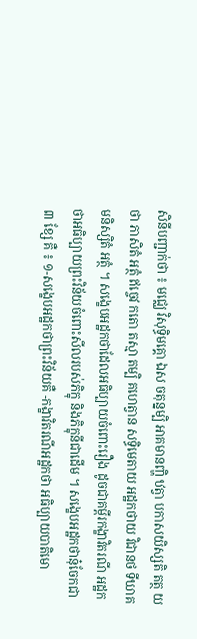សិនីបញ្ជាក់ថា ៖ មជ្ឈេ វិសុទ្ធិមគ្គោ ឯស ចតុន្នម្បិ អាគមានញ្ហិ ឋត្វា បកាសយិស្សតិ តត្ថ យថា ភាសិតំ អត្ថំ ឥច្ចេវ កតោ តស្មា តម្បិ គហេត្វាន សទ្ធិមេតាយ អដ្ឋកថាយ វិជានថ ទីឃាគមនិស្សិតំ អត្ថំ ។ សង្ខេបអដ្ឋកថាដែលអធិប្បាយចំពោះរឿង ដូចជាគម្ពីរកង្ខាវិតរណី អដ្ឋកថាអធិប្បាយព្រះវិន័យចំពោះសីលរបស់ភិក្ខុ និងភិក្ខុនីជាដើម ។ សង្ខេបអដ្ឋកថានុ៎ចែកជា ៣ ខ្សែ គឺ ៖ ១-សង្ខេបអដ្ឋកថាព្រះវិន័យគឺ -កង្ខាវិតរណីអដ្ឋកថា អធិប្បាយបាតិមោ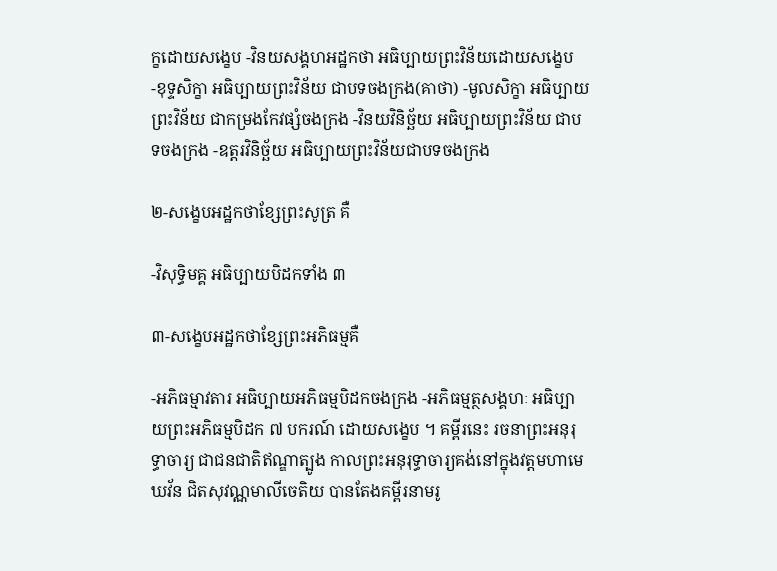ក្ខដោយសង្ខេប -វិនយសង្គហអដ្ឋកថា អធិប្បាយព្រះវិន័យដោយសង្ខេប -ខុទ្ទសិក្ខា អធិប្បាយព្រះវិន័យ ជាបទចងក្រង(គាថា) -មូលសិក្ខា អធិប្បាយព្រះវិន័យ ជាកម្រងកែវផ្សំចងក្រង -វិនយវិនិច្ឆ័យ អធិប្បាយព្រះវិន័យ ជាបទចងក្រង -ឧត្តរវិនិច្ឆ័យ អធិប្បាយព្រះវិន័យជាបទចងក្រង

២-សង្ខេបអដ្ឋកថាខ្សែព្រះសូត្រ គឺ

-វិសុទ្ធិមគ្គ អធិប្បាយបិដកទាំង ៣

៣-សង្ខេបអដ្ឋកថាខ្សែព្រះអភិធម្មគឺ

-អភិធម្មាវតារ អធិប្បាយអភិធម្មបិដកចងក្រង -អភិធម្មត្ថសង្គហៈ អធិប្បាយព្រះអភិធម្មបិដក ៧ បករណ៍ ដោយសង្ខេប ។ គម្ពីរនេះ រចនាព្រះអនុរុទ្ធាចារ្យ ជាជនជាតិឥណ្ឌាត្បូង កាលព្រះអនុរុទ្ធាចារ្យគង់នៅក្នុងវត្តមហាមេឃវ័ន ជិតសុវណ្ណមាលីចេតិយ បានតែងគម្ពីរនាមរូ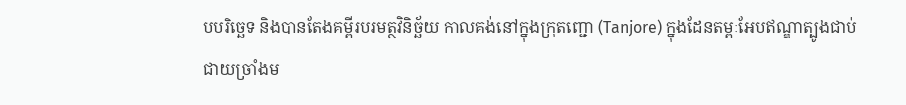បបរិច្ឆេទ និងបានតែងគម្ពីរបរមត្ថវិនិច្ឆ័យ កាលគង់នៅក្នុងក្រុតញ្ជោ (Tanjore) ក្នុងដែនតម្ពៈអែបឥណ្ឌាត្បូងជាប់ជាយច្រាំងម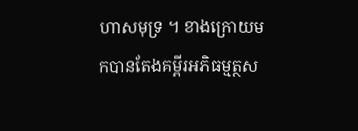ហាសមុទ្រ ។ ខាងក្រោយមកបានតែងគម្ពីរអភិធម្មត្ថស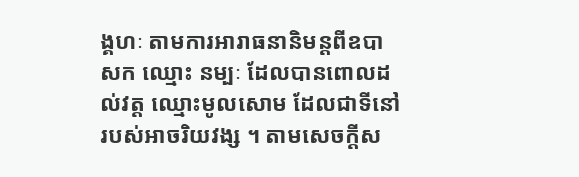ង្គហៈ តាមការអារាធនានិមន្តពីឧបាសក ឈ្មោះ នម្បៈ ដែលបានពោលដល់វត្ត ឈ្មោះមូលសោម ដែលជាទីនៅរបស់អាចរិយវង្ស ។ តាមសេចក្តីស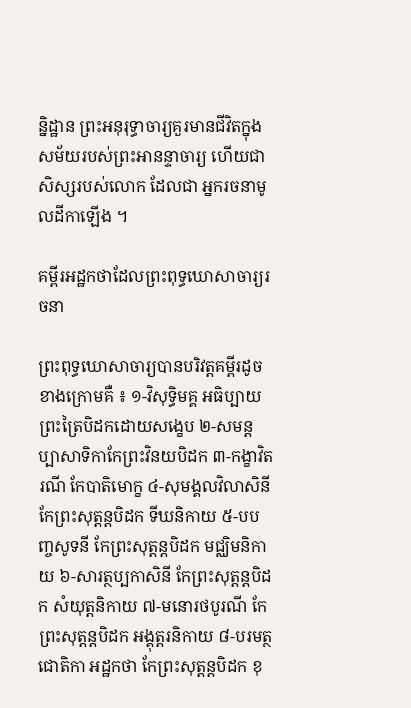ន្និដ្ឋាន ព្រះអនុរុទ្ធាចារ្យគួរមានជីវិតក្នុងសម័យរបស់ព្រះអានន្ទាចារ្យ ហើយជាសិស្សរបស់លោក ដែលជា អ្នករចនាមូលដីកាឡើង ។

គម្ពីរអដ្ឋកថាដែលព្រះពុទ្ធឃោសាចារ្យរចនា

ព្រះពុទ្ធឃោសាចារ្យបានបរិវត្តគម្ពីរដូចខាងក្រោមគឺ ៖ ១-វិសុទ្ធិមគ្គ អធិប្បាយព្រះត្រៃបិដកដោយសង្ខេប ២-សមន្តប្បាសាទិកាកែព្រះវិនយបិដក ៣-កង្ខាវិតរណី កែបាតិមោក្ខ ៤-សុមង្គលវិលាសិនី កែព្រះសុត្តន្តបិដក ទីឃនិកាយ ៥-បបញ្ចសូទនី កែព្រះសុត្តន្តបិដក មជ្ឈិមនិកាយ ៦-សារត្ថប្បកាសិនី កែព្រះសុត្តន្តបិដក សំយុត្តនិកាយ ៧-មនោរថបូរណី កែព្រះសុត្តន្តបិដក អង្គុត្តរនិកាយ ៨-បរមត្ថជោតិកា អដ្ឋកថា កែព្រះសុត្តន្តបិដក ខុ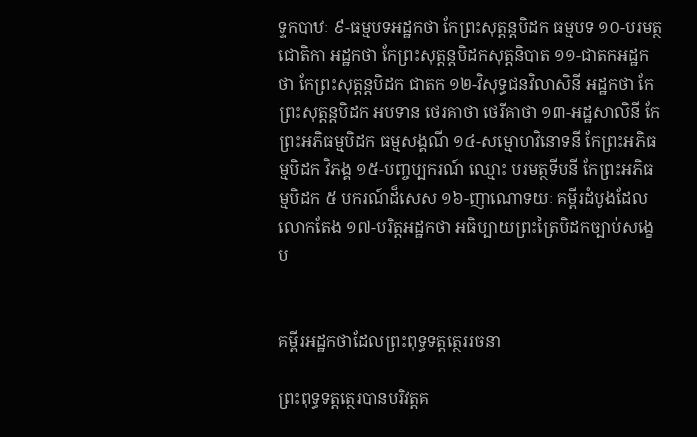ទ្ទកបាឋៈ ៩-ធម្មបទអដ្ឋកថា កែព្រះសុត្តន្តបិដក ធម្មបទ ១០-បរមត្ថជោតិកា អដ្ឋកថា កែព្រះសុត្តន្តបិដកសុត្តនិបាត ១១-ជាតកអដ្ឋកថា កែព្រះសុត្តន្តបិដក ជាតក ១២-វិសុទ្ធជនវិលាសិនី អដ្ឋកថា កែព្រះសុត្តន្តបិដក អបទាន ថេរគាថា ថេរីគាថា ១៣-អដ្ឋសាលិនី កែព្រះអភិធម្មបិដក ធម្មសង្គណី ១៤-សម្មោហវិនោទនី កែព្រះអភិធម្មបិដក វិភង្គ ១៥-បញ្ចប្បករណ៍ ឈ្មោះ បរមត្ថទីបនី កែព្រះអភិធម្មបិដក ៥ បករណ៍ដ៏សេស ១៦-ញាណោទយៈ គម្ពីរដំបូងដែលលោកតែង ១៧-បរិត្តអដ្ឋកថា អធិប្បាយព្រះត្រៃបិដកច្បាប់សង្ខេប


គម្ពីរអដ្ឋកថាដែលព្រះពុទ្ធទត្តត្ថេររចនា

ព្រះពុទ្ធទត្តត្ថេរបានបរិវត្តគ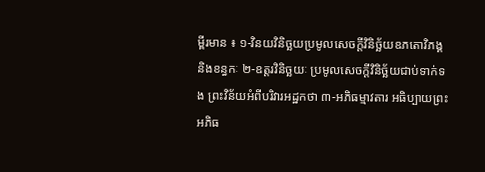ម្ពីរមាន ៖ ១-វិនយវិនិច្ឆយប្រមូលសេចក្តីវិនិច្ឆ័យឧភតោវិភង្គនិងខន្ធកៈ ២-ឧត្តរវិនិច្ឆយៈ ប្រមូលសេចក្តីវិនិច្ឆ័យជាប់ទាក់ទង ព្រះវិន័យអំពីបរិវារអដ្ឋកថា ៣-អភិធម្មាវតារ អធិប្បាយព្រះអភិធ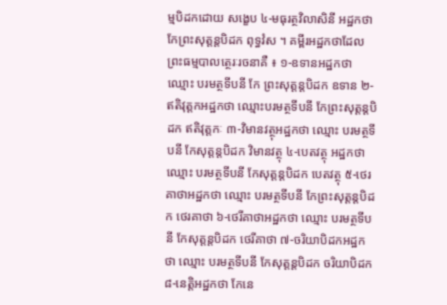ម្មបិដកដោយ សង្ខេប ៤-មធុរត្ថវិលាសិនី អដ្ឋកថា កែព្រះសុត្តន្តបិដក ពុទ្ធវំស ។ គម្ពីរអដ្ឋកថាដែលព្រះធម្មបាលត្ថេរៈរចនាគឺ ៖ ១-ឧទានអដ្ឋកថា ឈ្មោះ បរមត្ថទីបនី កែ ព្រះសុត្តន្តបិដក ឧទាន ២-ឥតិវុត្តកអដ្ឋកថា ឈ្មោះបរមត្ថទីបនី កែព្រះសុត្តន្តបិដក ឥតិវុត្តកៈ ៣-វិមានវត្ថុអដ្ឋកថា ឈ្មោះ បរមត្ថទីបនី កែសុត្តន្តបិដក វិមានវត្ថុ ៤-បេតវត្ថុ អដ្ឋកថា ឈ្មោះ បរមត្ថទីបនី កែសុត្តន្តបិដក បេតវត្ថុ ៥-ថេរគាថាអដ្ឋកថា ឈ្មោះ បរមត្ថទីបនី កែព្រះសុត្តន្តបិដក ថេរគាថា ៦-ថេរីគាថាអដ្ឋកថា ឈ្មោះ បរមត្ថទីបនី កែសុត្តន្តបិដក ថេរីគាថា ៧-ចរិយាបិដកអដ្ឋកថា ឈ្មោះ បរមត្ថទីបនី កែសុត្តន្តបិដក ចរិយាបិដក ៨-នេត្តិអដ្ឋកថា កែនេ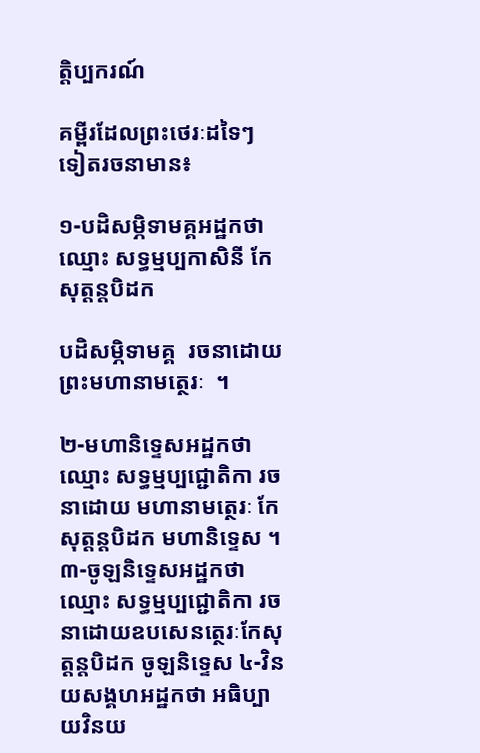ត្តិប្បករណ៍

គម្ពីរដែលព្រះថេរៈដទៃៗ ទៀតរចនាមាន៖

១-បដិសម្ភិទាមគ្គអដ្ឋកថា ឈ្មោះ សទ្ធម្មប្បកាសិនី កែសុត្តន្តបិដក

បដិសម្ភិទាមគ្គ  រចនាដោយព្រះមហានាមត្ថេរៈ  ។

២-មហានិទ្ទេសអដ្ឋកថា ឈ្មោះ សទ្ធម្មប្បជ្ជោតិកា រចនាដោយ មហានាមត្ថេរៈ កែសុត្តន្តបិដក មហានិទ្ទេស ។ ៣-ចូឡនិទ្ទេសអដ្ឋកថា ឈ្មោះ សទ្ធម្មប្បជ្ជោតិកា រចនាដោយឧបសេនត្ថេរៈកែសុត្តន្តបិដក ចូឡនិទ្ទេស ៤-វិនយសង្គហអដ្ឋកថា អធិប្បាយវិនយ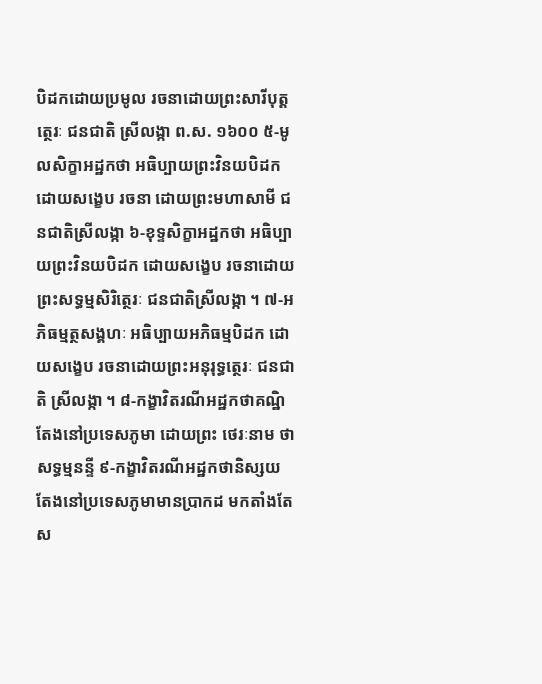បិដកដោយប្រមូល រចនាដោយព្រះសារីបុត្តត្ថេរៈ ជនជាតិ ស្រីលង្កា ព.ស. ១៦០០ ៥-មូលសិក្ខាអដ្ឋកថា អធិប្បាយព្រះវិនយបិដក ដោយសង្ខេប រចនា ដោយព្រះមហាសាមី ជនជាតិស្រីលង្កា ៦-ខុទ្ទសិក្ខាអដ្ឋកថា អធិប្បាយព្រះវិនយបិដក ដោយសង្ខេប រចនាដោយព្រះសទ្ធម្មសិរិត្ថេរៈ ជនជាតិស្រីលង្កា ។ ៧-អភិធម្មត្ថសង្គហៈ អធិប្បាយអភិធម្មបិដក ដោយសង្ខេប រចនាដោយព្រះអនុរុទ្ធត្ថេរៈ ជនជាតិ ស្រីលង្កា ។ ៨-កង្ខាវិតរណីអដ្ឋកថាគណ្ឋិ តែងនៅប្រទេសភូមា ដោយព្រះ ថេរៈនាម ថា សទ្ធម្មនន្ទី ៩-កង្ខាវិតរណីអដ្ឋកថានិស្សយតែងនៅប្រទេសភូមាមានប្រាកដ មកតាំងតែស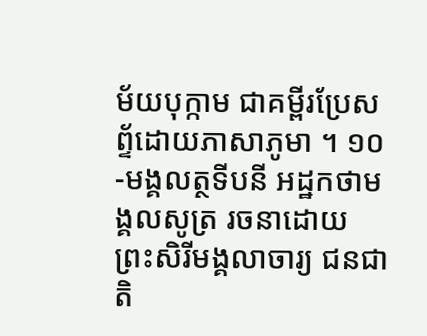ម័យបុក្កាម ជាគម្ពីរប្រែសព្ទ័ដោយភាសាភូមា ។ ១០-មង្គលត្ថទីបនី អដ្ឋកថាមង្គលសូត្រ រចនាដោយ ព្រះសិរីមង្គលាចារ្យ ជនជាតិ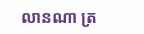លានណា ត្រ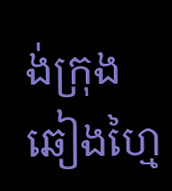ង់ក្រុងឆៀងហ្មៃ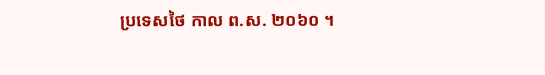ប្រទេសថៃ កាល ព.ស. ២០៦០ ។